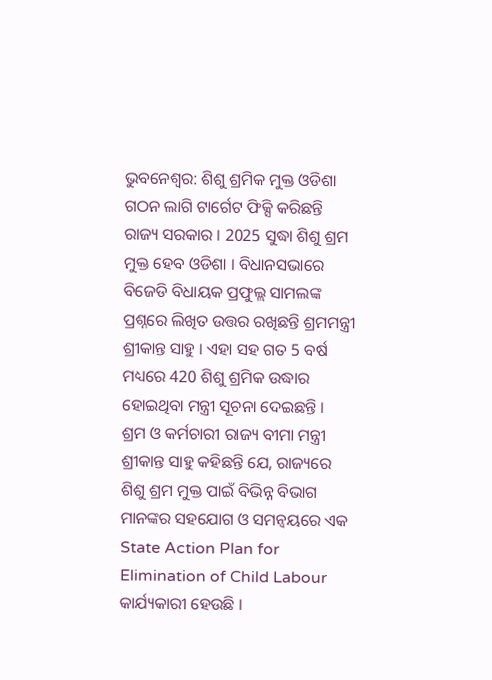ଭୁବନେଶ୍ବର: ଶିଶୁ ଶ୍ରମିକ ମୁକ୍ତ ଓଡିଶା ଗଠନ ଲାଗି ଟାର୍ଗେଟ ଫିକ୍ସି କରିଛନ୍ତି ରାଜ୍ୟ ସରକାର । 2025 ସୁଦ୍ଧା ଶିଶୁ ଶ୍ରମ ମୁକ୍ତ ହେବ ଓଡିଶା । ବିଧାନସଭାରେ ବିଜେଡି ବିଧାୟକ ପ୍ରଫୁଲ୍ଲ ସାମଲଙ୍କ ପ୍ରଶ୍ନରେ ଲିଖିତ ଉତ୍ତର ରଖିଛନ୍ତି ଶ୍ରମମନ୍ତ୍ରୀ ଶ୍ରୀକାନ୍ତ ସାହୁ । ଏହା ସହ ଗତ 5 ବର୍ଷ ମଧ୍ୟରେ 420 ଶିଶୁ ଶ୍ରମିକ ଉଦ୍ଧାର ହୋଇଥିବା ମନ୍ତ୍ରୀ ସୂଚନା ଦେଇଛନ୍ତି ।
ଶ୍ରମ ଓ କର୍ମଚାରୀ ରାଜ୍ୟ ବୀମା ମନ୍ତ୍ରୀ ଶ୍ରୀକାନ୍ତ ସାହୁ କହିଛନ୍ତି ଯେ, ରାଜ୍ୟରେ ଶିଶୁ ଶ୍ରମ ମୁକ୍ତ ପାଇଁ ବିଭିନ୍ନ ବିଭାଗ ମାନଙ୍କର ସହଯୋଗ ଓ ସମନ୍ବୟରେ ଏକ State Action Plan for Elimination of Child Labour କାର୍ଯ୍ୟକାରୀ ହେଉଛି ।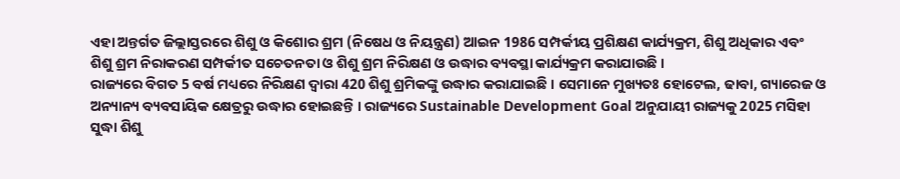ଏହା ଅନ୍ତର୍ଗତ ଜିଲ୍ଲାସ୍ତରରେ ଶିଶୁ ଓ କିଶୋର ଶ୍ରମ (ନିଷେଧ ଓ ନିୟନ୍ତ୍ରଣ) ଆଇନ 1986 ସମ୍ପର୍କୀୟ ପ୍ରଶିକ୍ଷଣ କାର୍ଯ୍ୟକ୍ରମ, ଶିଶୁ ଅଧିକାର ଏବଂ ଶିଶୁ ଶ୍ରମ ନିରାକରଣ ସମ୍ପର୍କୀତ ସଚେତନତା ଓ ଶିଶୁ ଶ୍ରମ ନିରିକ୍ଷଣ ଓ ଉଦ୍ଧାର ବ୍ୟବସ୍ଥା କାର୍ଯ୍ୟକ୍ରମ କରାଯାଉଛି ।
ରାଜ୍ୟରେ ବିଗତ 5 ବର୍ଷ ମଧ୍ୟରେ ନିରିକ୍ଷଣ ଦ୍ବାରା 420 ଶିଶୁ ଶ୍ରମିକଙ୍କୁ ଉଦ୍ଧାର କରାଯାଇଛି । ସେମାନେ ମୁଖ୍ୟତଃ ହୋଟେଲ, ଢାବା, ଗ୍ୟାରେଜ ଓ ଅନ୍ୟାନ୍ୟ ବ୍ୟବସାୟିକ କ୍ଷେତ୍ରରୁ ଉଦ୍ଧାର ହୋଇଛନ୍ତି । ରାଜ୍ୟରେ Sustainable Development Goal ଅନୁଯାୟୀ ରାଜ୍ୟକୁ 2025 ମସିହା ସୁଦ୍ଧା ଶିଶୁ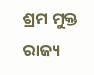ଶ୍ରମ ମୁକ୍ତ ରାଜ୍ୟ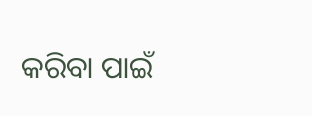କରିବା ପାଇଁ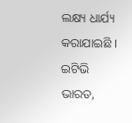ଲକ୍ଷ୍ୟ ଧାର୍ଯ୍ୟ କରାଯାଇଛି ।
ଇଟିଭି ଭାରତ,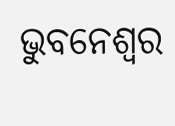ଭୁବନେଶ୍ବର